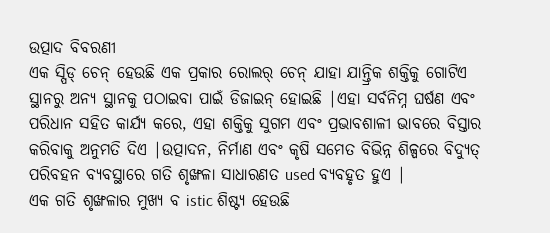ଉତ୍ପାଦ ବିବରଣୀ
ଏକ ସ୍ପିଡ୍ ଚେନ୍ ହେଉଛି ଏକ ପ୍ରକାର ରୋଲର୍ ଚେନ୍ ଯାହା ଯାନ୍ତ୍ରିକ ଶକ୍ତିକୁ ଗୋଟିଏ ସ୍ଥାନରୁ ଅନ୍ୟ ସ୍ଥାନକୁ ପଠାଇବା ପାଇଁ ଡିଜାଇନ୍ ହୋଇଛି |ଏହା ସର୍ବନିମ୍ନ ଘର୍ଷଣ ଏବଂ ପରିଧାନ ସହିତ କାର୍ଯ୍ୟ କରେ, ଏହା ଶକ୍ତିକୁ ସୁଗମ ଏବଂ ପ୍ରଭାବଶାଳୀ ଭାବରେ ବିସ୍ତାର କରିବାକୁ ଅନୁମତି ଦିଏ |ଉତ୍ପାଦନ, ନିର୍ମାଣ ଏବଂ କୃଷି ସମେତ ବିଭିନ୍ନ ଶିଳ୍ପରେ ବିଦ୍ୟୁତ୍ ପରିବହନ ବ୍ୟବସ୍ଥାରେ ଗତି ଶୃଙ୍ଖଳା ସାଧାରଣତ used ବ୍ୟବହୃତ ହୁଏ |
ଏକ ଗତି ଶୃଙ୍ଖଳାର ମୁଖ୍ୟ ବ istic ଶିଷ୍ଟ୍ୟ ହେଉଛି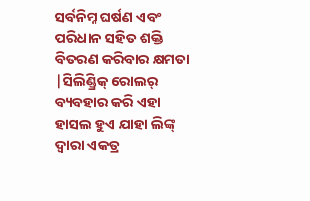ସର୍ବନିମ୍ନ ଘର୍ଷଣ ଏବଂ ପରିଧାନ ସହିତ ଶକ୍ତି ବିତରଣ କରିବାର କ୍ଷମତା |ସିଲିଣ୍ଡ୍ରିକ୍ ରୋଲର୍ ବ୍ୟବହାର କରି ଏହା ହାସଲ ହୁଏ ଯାହା ଲିଙ୍କ୍ ଦ୍ୱାରା ଏକତ୍ର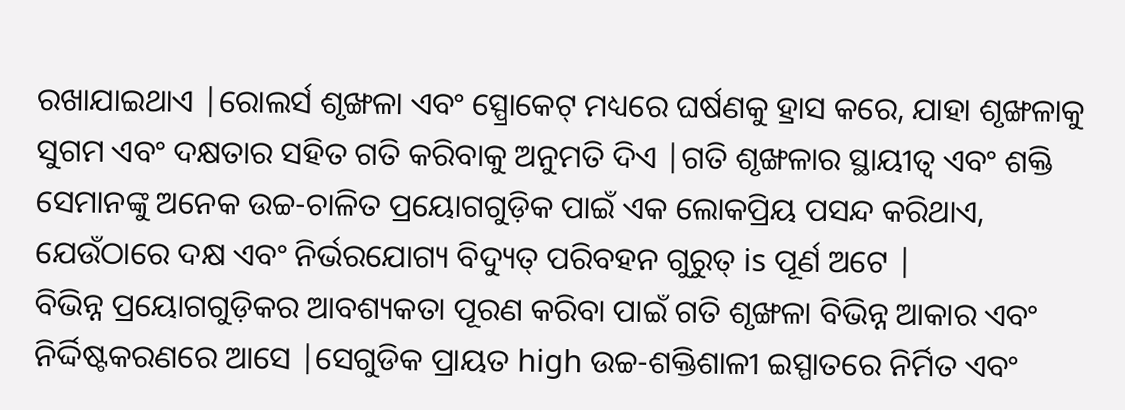ରଖାଯାଇଥାଏ |ରୋଲର୍ସ ଶୃଙ୍ଖଳା ଏବଂ ସ୍ପ୍ରୋକେଟ୍ ମଧ୍ୟରେ ଘର୍ଷଣକୁ ହ୍ରାସ କରେ, ଯାହା ଶୃଙ୍ଖଳାକୁ ସୁଗମ ଏବଂ ଦକ୍ଷତାର ସହିତ ଗତି କରିବାକୁ ଅନୁମତି ଦିଏ |ଗତି ଶୃଙ୍ଖଳାର ସ୍ଥାୟୀତ୍ୱ ଏବଂ ଶକ୍ତି ସେମାନଙ୍କୁ ଅନେକ ଉଚ୍ଚ-ଚାଳିତ ପ୍ରୟୋଗଗୁଡ଼ିକ ପାଇଁ ଏକ ଲୋକପ୍ରିୟ ପସନ୍ଦ କରିଥାଏ, ଯେଉଁଠାରେ ଦକ୍ଷ ଏବଂ ନିର୍ଭରଯୋଗ୍ୟ ବିଦ୍ୟୁତ୍ ପରିବହନ ଗୁରୁତ୍ is ପୂର୍ଣ ଅଟେ |
ବିଭିନ୍ନ ପ୍ରୟୋଗଗୁଡ଼ିକର ଆବଶ୍ୟକତା ପୂରଣ କରିବା ପାଇଁ ଗତି ଶୃଙ୍ଖଳା ବିଭିନ୍ନ ଆକାର ଏବଂ ନିର୍ଦ୍ଦିଷ୍ଟକରଣରେ ଆସେ |ସେଗୁଡିକ ପ୍ରାୟତ high ଉଚ୍ଚ-ଶକ୍ତିଶାଳୀ ଇସ୍ପାତରେ ନିର୍ମିତ ଏବଂ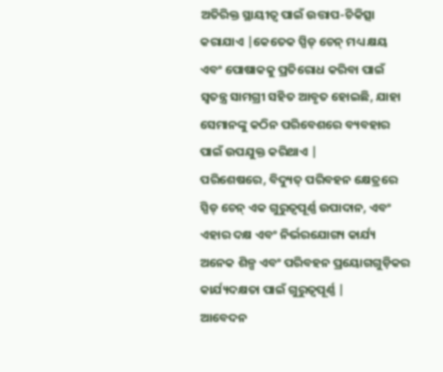ଅତିରିକ୍ତ ସ୍ଥାୟୀତ୍ୱ ପାଇଁ ଉତ୍ତାପ-ଚିକିତ୍ସା କରାଯାଏ |କେତେକ ସ୍ପିଡ୍ ଚେନ୍ ମଧ୍ୟ କ୍ଷୟ ଏବଂ ପୋଷାକକୁ ପ୍ରତିରୋଧ କରିବା ପାଇଁ ସ୍ୱତନ୍ତ୍ର ସାମଗ୍ରୀ ସହିତ ଆବୃତ ହୋଇଛି, ଯାହା ସେମାନଙ୍କୁ କଠିନ ପରିବେଶରେ ବ୍ୟବହାର ପାଇଁ ଉପଯୁକ୍ତ କରିଥାଏ |
ପରିଶେଷରେ, ବିଦ୍ୟୁତ୍ ପରିବହନ କ୍ଷେତ୍ରରେ ସ୍ପିଡ୍ ଚେନ୍ ଏକ ଗୁରୁତ୍ୱପୂର୍ଣ୍ଣ ଉପାଦାନ, ଏବଂ ଏହାର ଦକ୍ଷ ଏବଂ ନିର୍ଭରଯୋଗ୍ୟ କାର୍ଯ୍ୟ ଅନେକ ଶିଳ୍ପ ଏବଂ ପରିବହନ ପ୍ରୟୋଗଗୁଡ଼ିକର କାର୍ଯ୍ୟଦକ୍ଷତା ପାଇଁ ଗୁରୁତ୍ୱପୂର୍ଣ୍ଣ |
ଆବେଦନ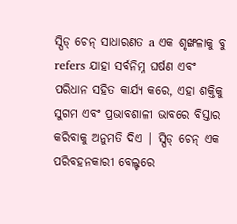ସ୍ପିଡ୍ ଚେନ୍ ସାଧାରଣତ a ଏକ ଶୃଙ୍ଖଳାକୁ ବୁ refers ଯାହା ସର୍ବନିମ୍ନ ଘର୍ଷଣ ଏବଂ ପରିଧାନ ସହିତ କାର୍ଯ୍ୟ କରେ, ଏହା ଶକ୍ତିକୁ ସୁଗମ ଏବଂ ପ୍ରଭାବଶାଳୀ ଭାବରେ ବିସ୍ତାର କରିବାକୁ ଅନୁମତି ଦିଏ | ସ୍ପିଡ୍ ଚେନ୍ ଏକ ପରିବହନକାରୀ ବେଲ୍ଟରେ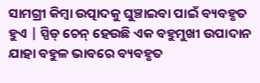ସାମଗ୍ରୀ କିମ୍ବା ଉତ୍ପାଦକୁ ଘୁଞ୍ଚାଇବା ପାଇଁ ବ୍ୟବହୃତ ହୁଏ | ସ୍ପିଡ୍ ଚେନ୍ ହେଉଛି ଏକ ବହୁମୁଖୀ ଉପାଦାନ ଯାହା ବହୁଳ ଭାବରେ ବ୍ୟବହୃତ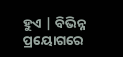ହୁଏ | ବିଭିନ୍ନ ପ୍ରୟୋଗରେ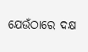ଯେଉଁଠାରେ ଦକ୍ଷ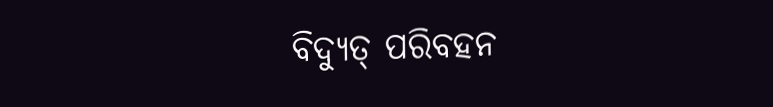ବିଦ୍ୟୁତ୍ ପରିବହନ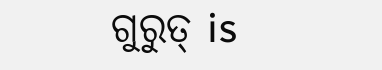ଗୁରୁତ୍ is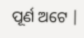ପୂର୍ଣ ଅଟେ |